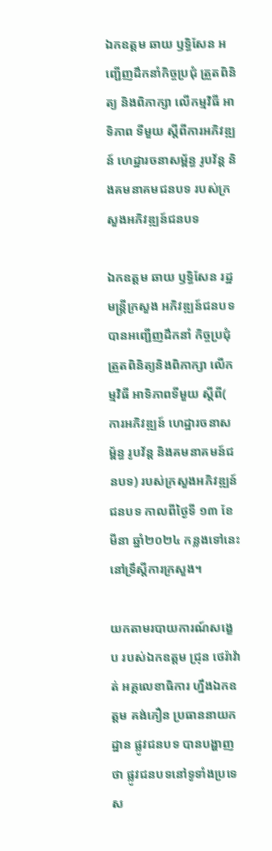ឯកឧត្តម ឆាយ ឫទ្ធិសែន អញ្ជើញដឹកនាំកិច្ចប្រជុំ ត្រួតពិនិត្យ និងពិភាក្សា លើកម្មវិធី អាទិភាព ទីមួយ ស្ដីពីការអភិវឌ្ឍន៍ ហេដ្ឋារចនាសម្ព័ន្ធ រូបវ័ន្ត និងគមនាគមជនបទ របស់ក្រសួងអភិវឌ្ឍន៍ជនបទ

ឯកឧត្តម ឆាយ ឫទ្ធិសែន រដ្ឋមន្ត្រីក្រសួង អភិវឌ្ឍន៍ជនបទ បានអញ្ជើញដឹកនាំ កិច្ចប្រជុំ ត្រួតពិនិត្យនិងពិភាក្សា លើកម្មវិធី អាទិភាពទីមួយ ស្ដីពី( ការអភិវឌ្ឍន៍ ហេដ្ឋារចនាសម្ព័ន្ធ រូបវ័ន្ត និងគមនាគមន៍ជនបទ) របស់ក្រសួងអភិវឌ្ឍន៍ជនបទ កាលពីថ្ងៃទី ១៣ ខែមីនា ឆ្នាំ២០២៤ កន្លងទៅនេះ នៅទ្រឹស្ដីការក្រសួង។

យកតាមរបាយការណ៍សង្ខេប របស់ឯកឧត្តម ជ្រុន ថេរ៉ាវ៉ាត់ អគ្គលេខាធិការ ហ្នឹងឯកឧត្តម គង់ភឿន ប្រធាននាយកដ្ឋាន ផ្លូវជនបទ បានបង្ហាញថា ផ្លូវជនបទនៅទូទាំងប្រទេស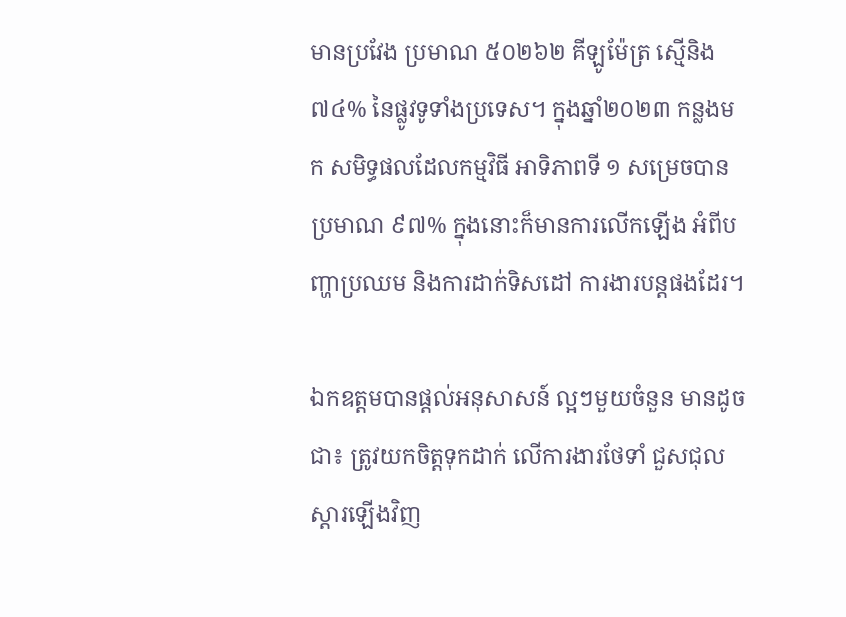មានប្រវែង ប្រមាណ ៥០២៦២ គីឡូម៉ែត្រ ស្មើនិង ៧៤% នៃផ្លូវទូទាំងប្រទេស។ ក្នុងឆ្នាំ២០២៣ កន្លងមក សមិទ្ធផលដែលកម្មវិធី អាទិភាពទី ១ សម្រេចបានប្រមាណ ៩៧% ក្នុងនោះក៏មានការលើកឡើង អំពីបញ្ហាប្រឈម និងការដាក់ទិសដៅ ការងារបន្តផងដែរ។

ឯកឧត្តមបានផ្ដល់អនុសាសន៍ ល្អៗមួយចំនួន មានដូចជា៖ ត្រូវយកចិត្តទុកដាក់ លើការងារថែទាំ ជួសជុលស្ដារឡើងវិញ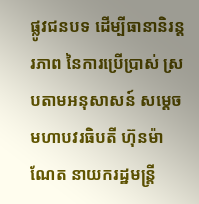ផ្លូវជនបទ ដើម្បីធានានិរន្តរភាព នៃការប្រើប្រាស់ ស្របតាមអនុសាសន៍ សម្ដេចមហាបវរធិបតី ហ៊ុនម៉ាណែត នាយករដ្ឋមន្ត្រី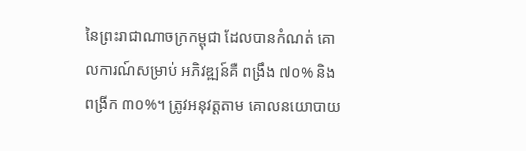នៃព្រះរាជាណាចក្រកម្ពុជា ដែលបានកំណត់ គោលការណ៍សម្រាប់ អភិវឌ្ឍន៍គឺ ពង្រឹង ៧០% និងពង្រីក ៣០%។ ត្រូវអនុវត្តតាម គោលនយោបាយ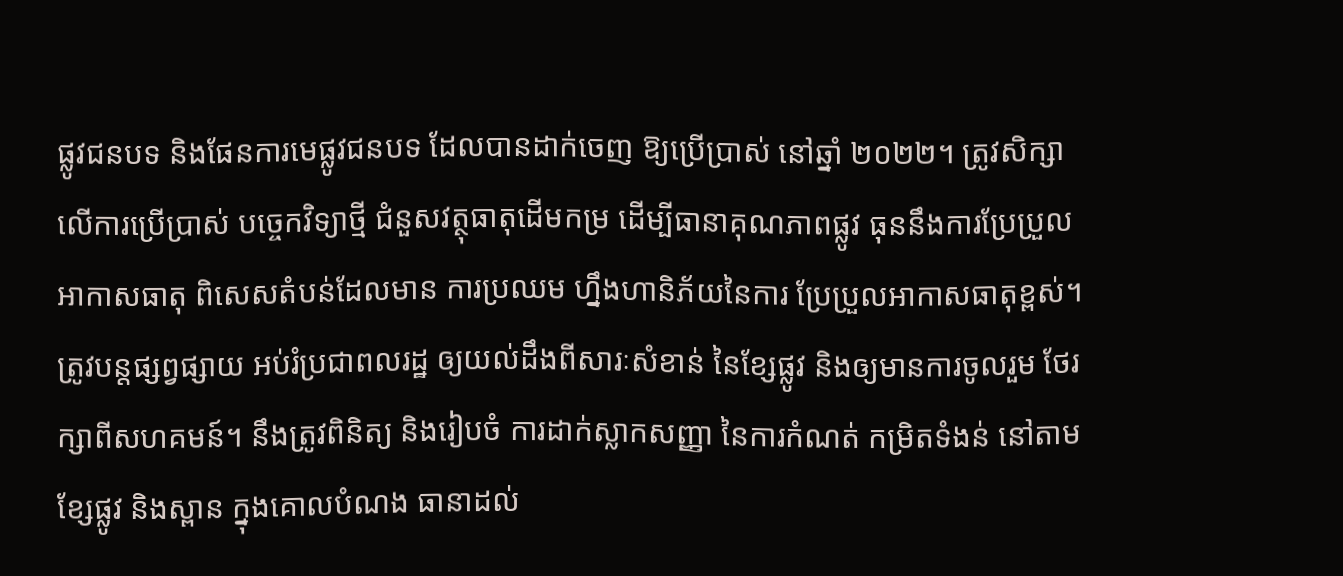ផ្លូវជនបទ និងផែនការមេផ្លូវជនបទ ដែលបានដាក់ចេញ ឱ្យប្រើប្រាស់ នៅឆ្នាំ ២០២២។ ត្រូវសិក្សាលើការប្រើប្រាស់ បច្ចេកវិទ្យាថ្មី ជំនួសវត្ថុធាតុដើមកម្រ ដើម្បីធានាគុណភាពផ្លូវ ធុននឹងការប្រែប្រួល អាកាសធាតុ ពិសេសតំបន់ដែលមាន ការប្រឈម ហ្នឹងហានិភ័យនៃការ ប្រែប្រួលអាកាសធាតុខ្ពស់។ ត្រូវបន្តផ្សព្វផ្សាយ អប់រំប្រជាពលរដ្ឋ ឲ្យយល់ដឹងពីសារៈសំខាន់ នៃខ្សែផ្លូវ និងឲ្យមានការចូលរួម ថែរក្សាពីសហគមន៍។ នឹងត្រូវពិនិត្យ និងរៀបចំ ការដាក់ស្លាកសញ្ញា នៃការកំណត់ កម្រិតទំងន់ នៅតាមខ្សែផ្លូវ និងស្ពាន ក្នុងគោលបំណង ធានាដល់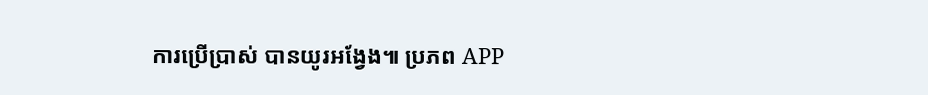ការប្រើប្រាស់ បានយូរអង្វែង៕ ប្រភព APP